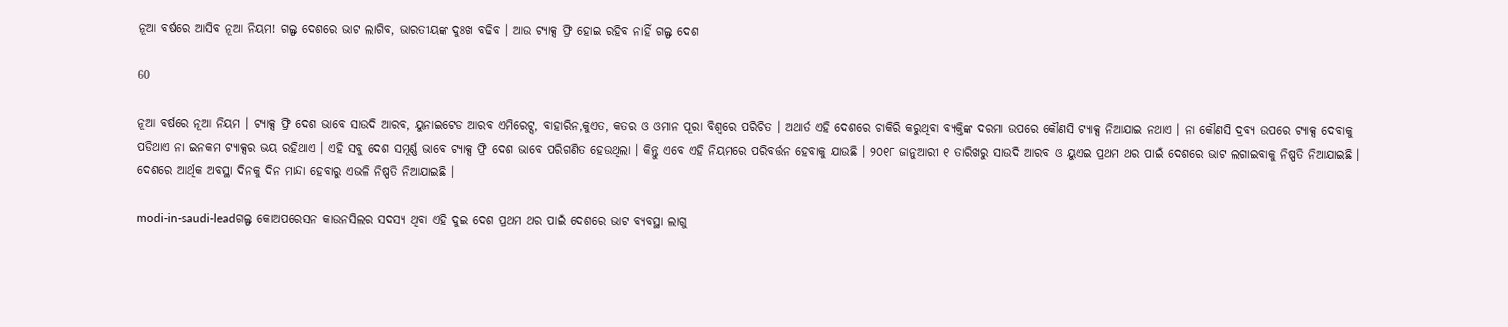ନୂଆ ବର୍ଷରେ ଆସିବ ନୂଆ ନିୟମ! ଗଲ୍ଫ ଦେଶରେ ଭାଟ ଲାଗିବ, ଭାରତୀୟଙ୍କ ଦୁଃଖ ବଢିବ । ଆଉ ଟ୍ୟାକ୍ସ ଫ୍ରି ହୋଇ ରହିବ ନାହିଁ ଗଲ୍ଫ ଦେଶ

60

ନୂଆ ବର୍ଷରେ ନୂଆ ନିୟମ । ଟ୍ୟାକ୍ସ ଫ୍ରି ଦେଶ ଭାବେ ସାଉଦି ଆରବ, ୟୁନାଇଟେଡ ଆରବ ଏମିରେଟ୍ସ, ବାହାରିନ,କୁଏତ, କତର ଓ ଓମାନ ପୂରା ବିଶ୍ୱରେ ପରିଚିତ । ଅଥାର୍ତ ଏହି ଦେଶରେ ଚାକିରି କରୁଥିବା ବ୍ୟକ୍ତିଙ୍କ ଦରମା ଉପରେ କୌଣସି ଟ୍ୟାକ୍ସ ନିଆଯାଇ ନଥାଏ । ନା କୌଣସି ଦ୍ରବ୍ୟ ଉପରେ ଟ୍ୟାକ୍ସ ଦେବାକୁ ପଡିଥାଏ ନା ଇନକମ ଟ୍ୟାକ୍ସର ଭୟ ରହିଥାଏ । ଏହି ସବୁ ଦେଶ ସମୂର୍ଣ୍ଣ ଭାବେ ଟ୍ୟାକ୍ସ ଫ୍ରି ଦେଶ ଭାବେ ପରିଗଣିତ ହେଉଥିଲା । କିନ୍ତୁ ଏବେ ଏହି ନିୟମରେ ପରିବର୍ତ୍ତନ ହେବାକୁ ଯାଉଛି । ୨୦୧୮ ଜାନୁଆରୀ ୧ ତାରିଖରୁ ସାଉଦି ଆରବ ଓ ୟୁଏଇ ପ୍ରଥମ ଥର ପାଇଁ ଦେଶରେ ଭାଟ ଲଗାଇବାକୁ ନିଷ୍ପତି ନିଆଯାଇଛି । ଦେଶରେ ଆର୍ଥିକ ଅବସ୍ଥା ଦିନକୁ ଦିନ ମାନ୍ଦା ହେବାରୁ ଏଭଳି ନିଷ୍ପତି ନିଆଯାଇଛି ।

modi-in-saudi-leadଗଲ୍ଫ କୋଅପରେସନ କାଉନସିଲର ସଦସ୍ୟ ଥିବା ଏହି ଦୁଇ ଦେଶ ପ୍ରଥମ ଥର ପାଇଁ ଦେଶରେ ଭାଟ ବ୍ୟବସ୍ଥା ଲାଗୁ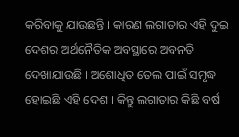କରିବାକୁ ଯାଉଛନ୍ତି । କାରଣ ଲଗାତାର ଏହି ଦୁଇ ଦେଶର ଅର୍ଥନୈତିକ ଅବସ୍ଥାରେ ଅବନତି ଦେଖାଯାଉଛି । ଅଶୋଧିତ ତେଲ ପାଇଁ ସମୃଦ୍ଧ ହୋଇଛି ଏହି ଦେଶ । କିନ୍ତୁ ଲଗାତାର କିଛି ବର୍ଷ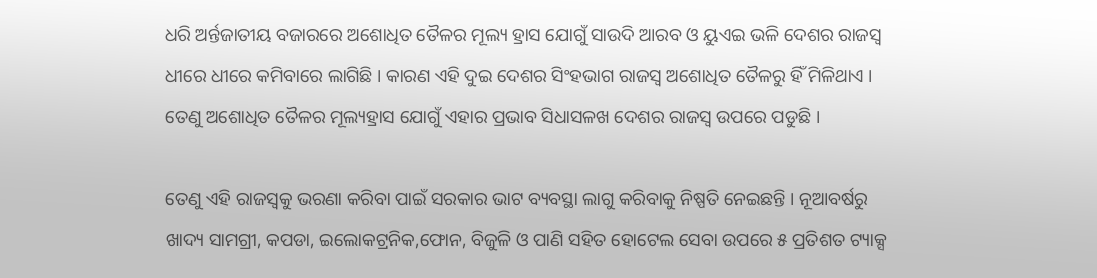ଧରି ଅର୍ନ୍ତଜାତୀୟ ବଜାରରେ ଅଶୋଧିତ ତୈଳର ମୂଲ୍ୟ ହ୍ରାସ ଯୋଗୁଁ ସାଉଦି ଆରବ ଓ ୟୁଏଇ ଭଳି ଦେଶର ରାଜସ୍ୱ ଧୀରେ ଧୀରେ କମିବାରେ ଲାଗିଛି । କାରଣ ଏହି ଦୁଇ ଦେଶର ସିଂହଭାଗ ରାଜସ୍ୱ ଅଶୋଧିତ ତୈଳରୁ ହିଁ ମିଳିଥାଏ । ତେଣୁ ଅଶୋଧିତ ତୈଳର ମୂଲ୍ୟହ୍ରାସ ଯୋଗୁଁ ଏହାର ପ୍ରଭାବ ସିଧାସଳଖ ଦେଶର ରାଜସ୍ୱ ଉପରେ ପଡୁଛି ।

ତେଣୁ ଏହି ରାଜସ୍ୱକୁ ଭରଣା କରିବା ପାଇଁ ସରକାର ଭାଟ ବ୍ୟବସ୍ଥା ଲାଗୁ କରିବାକୁ ନିଷ୍ପତି ନେଇଛନ୍ତି । ନୂଆବର୍ଷରୁ ଖାଦ୍ୟ ସାମଗ୍ରୀ, କପଡା, ଇଲୋକଟ୍ରନିକ,ଫୋନ, ବିଜୁଳି ଓ ପାଣି ସହିତ ହୋଟେଲ ସେବା ଉପରେ ୫ ପ୍ରତିଶତ ଟ୍ୟାକ୍ସ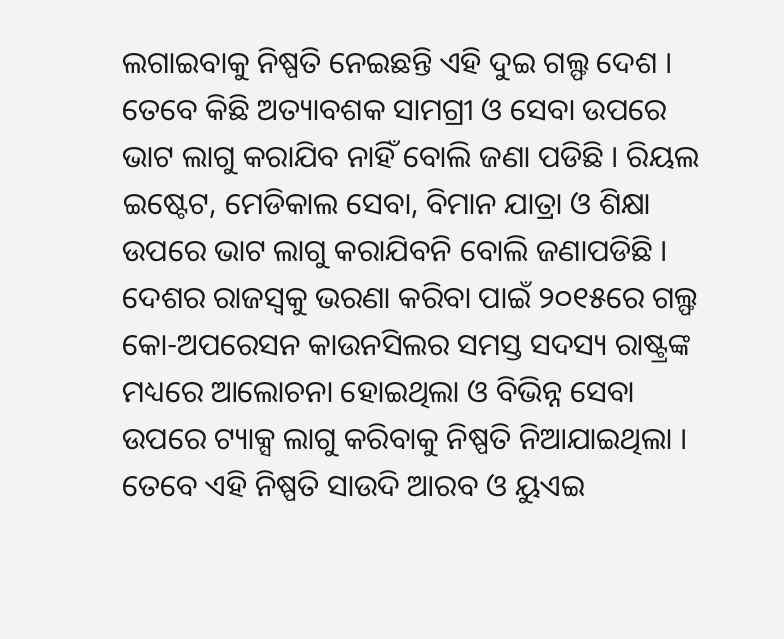ଲଗାଇବାକୁ ନିଷ୍ପତି ନେଇଛନ୍ତି ଏହି ଦୁଇ ଗଲ୍ଫ ଦେଶ । ତେବେ କିଛି ଅତ୍ୟାବଶକ ସାମଗ୍ରୀ ଓ ସେବା ଉପରେ ଭାଟ ଲାଗୁ କରାଯିବ ନାହିଁ ବୋଲି ଜଣା ପଡିଛି । ରିୟଲ ଇଷ୍ଟେଟ, ମେଡିକାଲ ସେବା, ବିମାନ ଯାତ୍ରା ଓ ଶିକ୍ଷା ଉପରେ ଭାଟ ଲାଗୁ କରାଯିବନି ବୋଲି ଜଣାପଡିଛି । ଦେଶର ରାଜସ୍ୱକୁ ଭରଣା କରିବା ପାଇଁ ୨୦୧୫ରେ ଗଲ୍ଫ କୋ-ଅପରେସନ କାଉନସିଲର ସମସ୍ତ ସଦସ୍ୟ ରାଷ୍ଟ୍ରଙ୍କ ମଧ୍ୟରେ ଆଲୋଚନା ହୋଇଥିଲା ଓ ବିଭିନ୍ନ ସେବା ଉପରେ ଟ୍ୟାକ୍ସ ଲାଗୁ କରିବାକୁ ନିଷ୍ପତି ନିଆଯାଇଥିଲା । ତେବେ ଏହି ନିଷ୍ପତି ସାଉଦି ଆରବ ଓ ୟୁଏଇ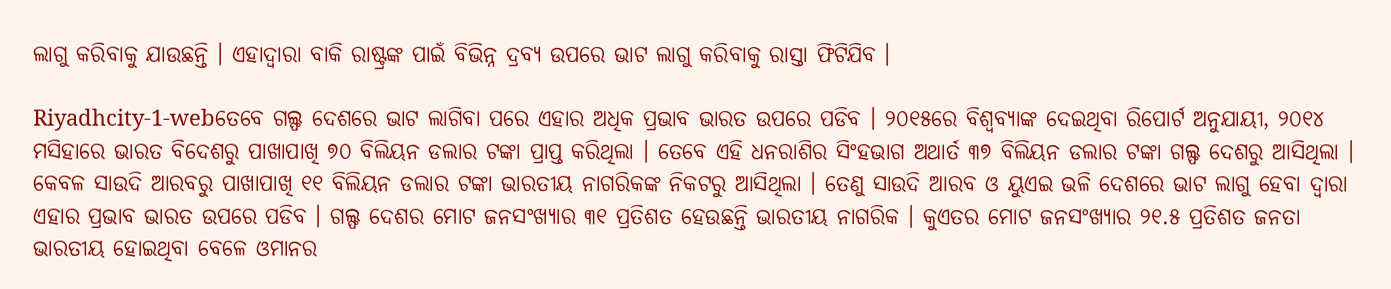ଲାଗୁ କରିବାକୁ ଯାଉଛନ୍ତି । ଏହାଦ୍ୱାରା ବାକି ରାଷ୍ଟ୍ରଙ୍କ ପାଇଁ ବିଭିନ୍ନ ଦ୍ରବ୍ୟ ଉପରେ ଭାଟ ଲାଗୁ କରିବାକୁ ରାସ୍ତା ଫିଟିଯିବ ।

Riyadhcity-1-webତେବେ ଗଲ୍ଫ ଦେଶରେ ଭାଟ ଲାଗିବା ପରେ ଏହାର ଅଧିକ ପ୍ରଭାବ ଭାରତ ଉପରେ ପଡିବ । ୨୦୧୫ରେ ବିଶ୍ୱବ୍ୟାଙ୍କ ଦେଇଥିବା ରିପୋର୍ଟ ଅନୁଯାୟୀ, ୨୦୧୪ ମସିହାରେ ଭାରତ ବିଦେଶରୁ ପାଖାପାଖି ୭୦ ବିଲିୟନ ଡଲାର ଟଙ୍କା ପ୍ରାପ୍ତ କରିଥିଲା । ତେବେ ଏହି ଧନରାଶିର ସିଂହଭାଗ ଅଥାର୍ତ ୩୭ ବିଲିୟନ ଡଲାର ଟଙ୍କା ଗଲ୍ଫ ଦେଶରୁ ଆସିଥିଲା । କେବଳ ସାଉଦି ଆରବରୁ ପାଖାପାଖି ୧୧ ବିଲିୟନ ଡଲାର ଟଙ୍କା ଭାରତୀୟ ନାଗରିକଙ୍କ ନିକଟରୁ ଆସିଥିଲା । ତେଣୁ ସାଉଦି ଆରବ ଓ ୟୁଏଇ ଭଳି ଦେଶରେ ଭାଟ ଲାଗୁ ହେବା ଦ୍ୱାରା ଏହାର ପ୍ରଭାବ ଭାରତ ଉପରେ ପଡିବ । ଗଲ୍ଫ ଦେଶର ମୋଟ ଜନସଂଖ୍ୟାର ୩୧ ପ୍ରତିଶତ ହେଉଛନ୍ତି ଭାରତୀୟ ନାଗରିକ । କୁଏତର ମୋଟ ଜନସଂଖ୍ୟାର ୨୧.୫ ପ୍ରତିଶତ ଜନତା ଭାରତୀୟ ହୋଇଥିବା ବେଳେ ଓମାନର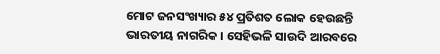ମୋଟ ଜନସଂଖ୍ୟାର ୫୪ ପ୍ରତିଶତ ଲୋକ ହେଉଛନ୍ତି ଭାରତୀୟ ନାଗରିକ । ସେହିଭଳି ସାଉଦି ଆରବରେ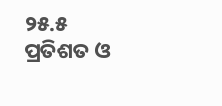୨୫.୫ ପ୍ରତିଶତ ଓ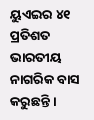ୟୁଏଇର ୪୧ ପ୍ରତିଶତ ଭାରତୀୟ ନାଗରିକ ବାସ କରୁଛନ୍ତି ।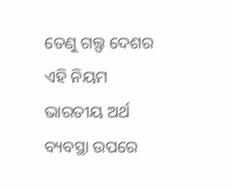ତେଣୁ ଗଲ୍ଫ ଦେଶର ଏହି ନିୟମ ଭାରତୀୟ ଅର୍ଥ ବ୍ୟବସ୍ଥା ଉପରେ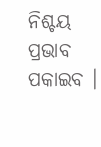ନିଶ୍ଚୟ ପ୍ରଭାବ ପକାଇବ ।